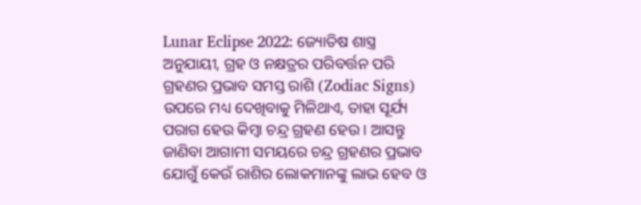Lunar Eclipse 2022: ଜ୍ୟୋତିଷ ଶାସ୍ତ୍ର ଅନୁଯାୟୀ, ଗ୍ରହ ଓ ନକ୍ଷତ୍ରର ପରିବର୍ତ୍ତନ ପରି ଗ୍ରହଣର ପ୍ରଭାବ ସମସ୍ତ ରାଶି (Zodiac Signs) ଉପରେ ମଧ୍ୟ ଦେଖିବାକୁ ମିଳିଥାଏ, ତାହା ସୂର୍ଯ୍ୟ ପରାଗ ହେଉ କିମ୍ବା ଚନ୍ଦ୍ର ଗ୍ରହଣ ହେଉ । ଆସନ୍ତୁ ଜାଣିବା ଆଗାମୀ ସମୟରେ ଚନ୍ଦ୍ର ଗ୍ରହଣର ପ୍ରଭାବ ଯୋଗୁଁ କେଉଁ ରାଶିର ଲୋକମାନଙ୍କୁ ଲାଭ ହେବ ଓ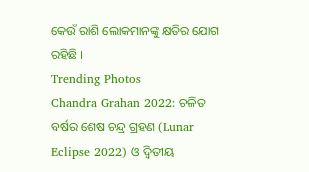କେଉଁ ରାଶି ଲୋକମାନଙ୍କୁ କ୍ଷତିର ଯୋଗ ରହିଛି ।
Trending Photos
Chandra Grahan 2022: ଚଳିତ ବର୍ଷର ଶେଷ ଚନ୍ଦ୍ର ଗ୍ରହଣ (Lunar Eclipse 2022) ଓ ଦ୍ୱିତୀୟ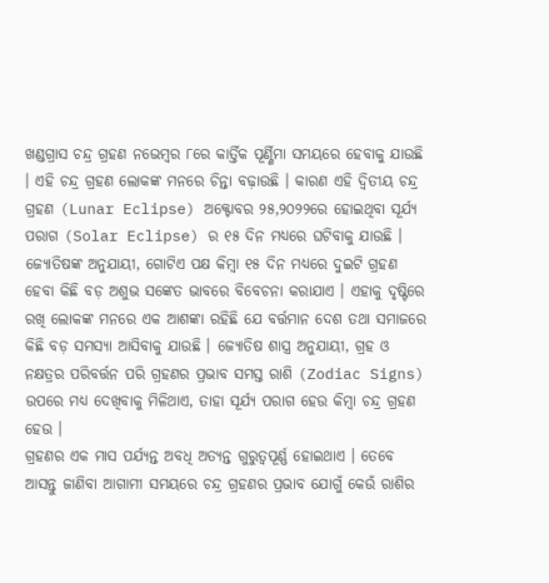ଖଣ୍ଡଗ୍ରାସ ଚନ୍ଦ୍ର ଗ୍ରହଣ ନଭେମ୍ବର ୮ରେ କାର୍ତ୍ତିକ ପୂର୍ଣ୍ଣିମା ସମୟରେ ହେବାକୁ ଯାଉଛି । ଏହି ଚନ୍ଦ୍ର ଗ୍ରହଣ ଲୋକଙ୍କ ମନରେ ଚିନ୍ତା ବଢ଼ାଉଛି । କାରଣ ଏହି ଦ୍ୱିତୀୟ ଚନ୍ଦ୍ର ଗ୍ରହଣ (Lunar Eclipse) ଅକ୍ଟୋବର ୨୫,୨୦୨୨ରେ ହୋଇଥିବା ସୂର୍ଯ୍ୟ ପରାଗ (Solar Eclipse) ର ୧୫ ଦିନ ମଧ୍ୟରେ ଘଟିବାକୁ ଯାଉଛି । ଜ୍ୟୋତିଷଙ୍କ ଅନୁଯାୟୀ, ଗୋଟିଏ ପକ୍ଷ କିମ୍ବା ୧୫ ଦିନ ମଧ୍ୟରେ ଦୁଇଟି ଗ୍ରହଣ ହେବା କିଛି ବଡ଼ ଅଶୁଭ ସଙ୍କେତ ଭାବରେ ବିବେଚନା କରାଯାଏ । ଏହାକୁ ଦୃଷ୍ଟିରେ ରଖି ଲୋକଙ୍କ ମନରେ ଏକ ଆଶଙ୍କା ରହିଛି ଯେ ବର୍ତ୍ତମାନ ଦେଶ ତଥା ସମାଜରେ କିଛି ବଡ଼ ସମସ୍ୟା ଆସିବାକୁ ଯାଉଛି । ଜ୍ୟୋତିଷ ଶାସ୍ତ୍ର ଅନୁଯାୟୀ, ଗ୍ରହ ଓ ନକ୍ଷତ୍ରର ପରିବର୍ତ୍ତନ ପରି ଗ୍ରହଣର ପ୍ରଭାବ ସମସ୍ତ ରାଶି (Zodiac Signs) ଉପରେ ମଧ୍ୟ ଦେଖିବାକୁ ମିଳିଥାଏ, ତାହା ସୂର୍ଯ୍ୟ ପରାଗ ହେଉ କିମ୍ବା ଚନ୍ଦ୍ର ଗ୍ରହଣ ହେଉ ।
ଗ୍ରହଣର ଏକ ମାସ ପର୍ଯ୍ୟନ୍ତ ଅବଧି ଅତ୍ୟନ୍ତ ଗୁରୁତ୍ୱପୂର୍ଣ୍ଣ ହୋଇଥାଏ । ତେବେ ଆସନ୍ତୁ ଜାଣିବା ଆଗାମୀ ସମୟରେ ଚନ୍ଦ୍ର ଗ୍ରହଣର ପ୍ରଭାବ ଯୋଗୁଁ କେଉଁ ରାଶିର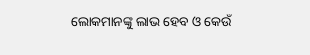ଲୋକମାନଙ୍କୁ ଲାଭ ହେବ ଓ କେଉଁ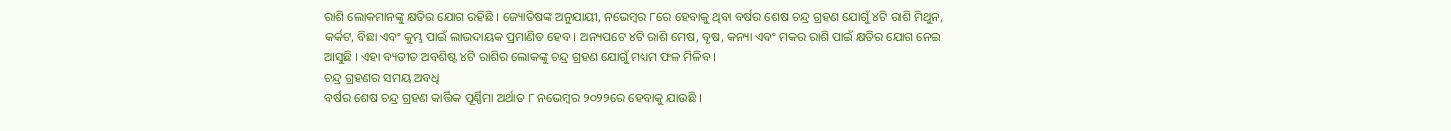ରାଶି ଲୋକମାନଙ୍କୁ କ୍ଷତିର ଯୋଗ ରହିଛି । ଜ୍ୟୋତିଷଙ୍କ ଅନୁଯାୟୀ, ନଭେମ୍ବର ୮ରେ ହେବାକୁ ଥିବା ବର୍ଷର ଶେଷ ଚନ୍ଦ୍ର ଗ୍ରହଣ ଯୋଗୁଁ ୪ଟି ରାଶି ମିଥୁନ, କର୍କଟ, ବିଛା ଏବଂ କୁମ୍ଭ ପାଇଁ ଲାଭଦାୟକ ପ୍ରମାଣିତ ହେବ । ଅନ୍ୟପଟେ ୪ଟି ରାଶି ମେଷ, ବୃଷ, କନ୍ୟା ଏବଂ ମକର ରାଶି ପାଇଁ କ୍ଷତିର ଯୋଗ ନେଇ ଆସୁଛି । ଏହା ବ୍ୟତୀତ ଅବଶିଷ୍ଟ ୪ଟି ରାଶିର ଲୋକଙ୍କୁ ଚନ୍ଦ୍ର ଗ୍ରହଣ ଯୋଗୁଁ ମଧ୍ୟମ ଫଳ ମିଳିବ ।
ଚନ୍ଦ୍ର ଗ୍ରହଣର ସମୟ ଅବଧି
ବର୍ଷର ଶେଷ ଚନ୍ଦ୍ର ଗ୍ରହଣ କାର୍ତ୍ତିକ ପୂର୍ଣ୍ଣିମା ଅର୍ଥାତ ୮ ନଭେମ୍ବର ୨୦୨୨ରେ ହେବାକୁ ଯାଉଛି ।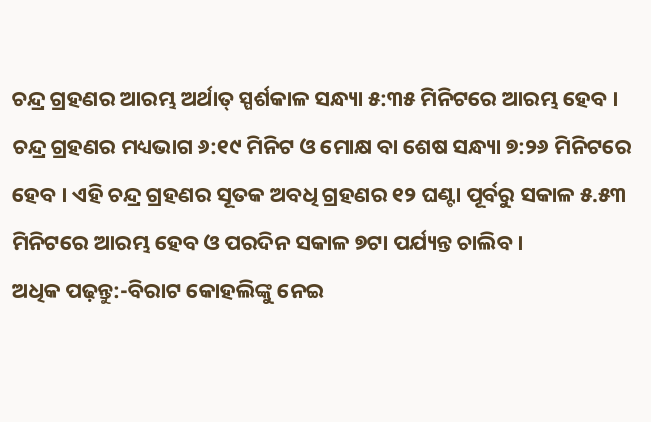ଚନ୍ଦ୍ର ଗ୍ରହଣର ଆରମ୍ଭ ଅର୍ଥାତ୍ ସ୍ପର୍ଶକାଳ ସନ୍ଧ୍ୟା ୫:୩୫ ମିନିଟରେ ଆରମ୍ଭ ହେବ । ଚନ୍ଦ୍ର ଗ୍ରହଣର ମଧ୍ୟଭାଗ ୬:୧୯ ମିନିଟ ଓ ମୋକ୍ଷ ବା ଶେଷ ସନ୍ଧ୍ୟା ୭:୨୬ ମିନିଟରେ ହେବ । ଏହି ଚନ୍ଦ୍ର ଗ୍ରହଣର ସୂତକ ଅବଧି ଗ୍ରହଣର ୧୨ ଘଣ୍ଟା ପୂର୍ବରୁ ସକାଳ ୫.୫୩ ମିନିଟରେ ଆରମ୍ଭ ହେବ ଓ ପରଦିନ ସକାଳ ୭ଟା ପର୍ଯ୍ୟନ୍ତ ଚାଲିବ ।
ଅଧିକ ପଢ଼ନ୍ତୁ:-ବିରାଟ କୋହଲିଙ୍କୁ ନେଇ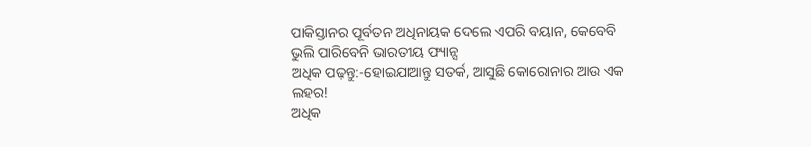ପାକିସ୍ତାନର ପୂର୍ବତନ ଅଧିନାୟକ ଦେଲେ ଏପରି ବୟାନ, କେବେବି ଭୁଲି ପାରିବେନି ଭାରତୀୟ ଫ୍ୟାନ୍ସ
ଅଧିକ ପଢ଼ନ୍ତୁ:-ହୋଇଯାଆନ୍ତୁ ସତର୍କ, ଆସୁଛି କୋରୋନାର ଆଉ ଏକ ଲହର!
ଅଧିକ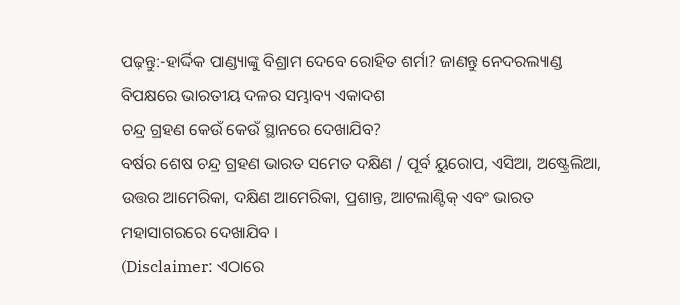ପଢ଼ନ୍ତୁ:-ହାର୍ଦ୍ଦିକ ପାଣ୍ଡ୍ୟାଙ୍କୁ ବିଶ୍ରାମ ଦେବେ ରୋହିତ ଶର୍ମା? ଜାଣନ୍ତୁ ନେଦରଲ୍ୟାଣ୍ଡ ବିପକ୍ଷରେ ଭାରତୀୟ ଦଳର ସମ୍ଭାବ୍ୟ ଏକାଦଶ
ଚନ୍ଦ୍ର ଗ୍ରହଣ କେଉଁ କେଉଁ ସ୍ଥାନରେ ଦେଖାଯିବ?
ବର୍ଷର ଶେଷ ଚନ୍ଦ୍ର ଗ୍ରହଣ ଭାରତ ସମେତ ଦକ୍ଷିଣ / ପୂର୍ବ ୟୁରୋପ, ଏସିଆ, ଅଷ୍ଟ୍ରେଲିଆ, ଉତ୍ତର ଆମେରିକା, ଦକ୍ଷିଣ ଆମେରିକା, ପ୍ରଶାନ୍ତ, ଆଟଲାଣ୍ଟିକ୍ ଏବଂ ଭାରତ ମହାସାଗରରେ ଦେଖାଯିବ ।
(Disclaimer: ଏଠାରେ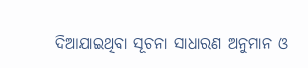ଦିଆଯାଇଥିବା ସୂଚନା ସାଧାରଣ ଅନୁମାନ ଓ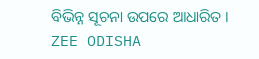ବିଭିନ୍ନ ସୂଚନା ଉପରେ ଆଧାରିତ । ZEE ODISHA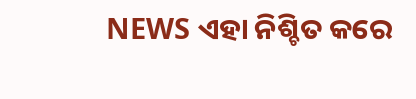NEWS ଏହା ନିଶ୍ଚିତ କରେ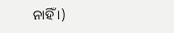ନାହିଁ ।)